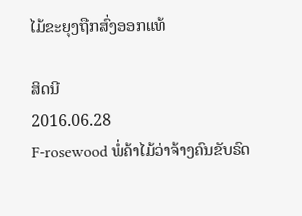ໄມ້ຂະຍຸງຖືກສົ່ງອອກແທ້

ສິດນີ
2016.06.28
F-rosewood ພໍ່ຄ້າໄມ້ວ່າຈ້າງຄົນຂັບຣົດ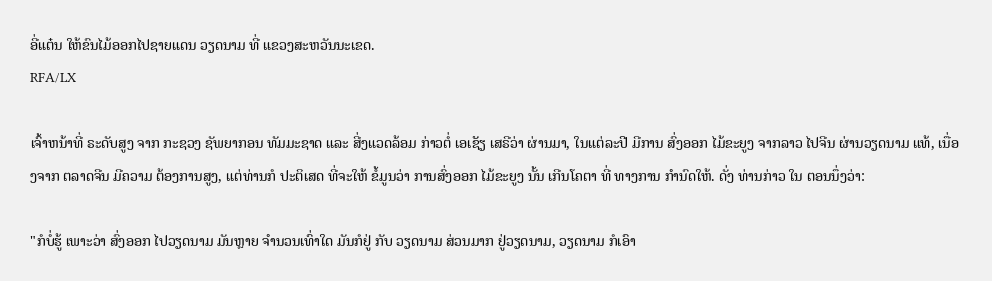ອີ່ແຕ໋ນ ໃຫ້ຂົນໄມ້ອອກໄປຊາຍແດນ ວຽດນາມ ທີ່ ແຂວງສະຫວັນນະເຂດ.
RFA/LX

ເຈົ້າຫນ້າທີ່ ຣະດັບສູງ ຈາກ ກະຊວງ ຊັພຍາກອນ ທັມມະຊາດ ແລະ ສີ່ງແວດລ້ອມ ກ່າວຕໍ່ ເອເຊັຽ ເສຣີວ່າ ຜ່ານມາ, ໃນແຕ່ລະປີ ມີການ ສົ່ງອອກ ໄມ້ຂະຍູງ ຈາກລາວ ໄປຈີນ ຜ່ານວຽດນາມ ແທ້, ເນື່ອງຈາກ ຕລາດຈີນ ມີຄວາມ ຕ້ອງການສູງ, ແຕ່ທ່ານກໍ ປະຕິເສດ ທີ່ຈະໃຫ້ ຂໍ້ມູນວ່າ ການສົ່ງອອກ ໄມ້ຂະຍູງ ນັ້ນ ເກີນໂຄຕາ ທີ່ ທາງການ ກຳນົດໃຫ້. ດັ່ງ ທ່ານກ່າວ ໃນ ຕອນນຶ່ງວ່າ:

"ກໍບໍ່ຮູ້ ເພາະວ່າ ສົ່ງອອກ ໄປວຽດນາມ ມັນຫຼາຍ ຈຳນວນເທົ່າໃດ ມັນກໍຢູ່ ກັບ ວຽດນາມ ສ່ວນມາກ ຢູ່ວຽດນາມ, ວຽດນາມ ກໍເອົາ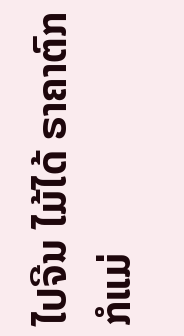ໄປຈີນ ໄມ້ໄດ້ ຣາຄາຕົກ ກໍແມ່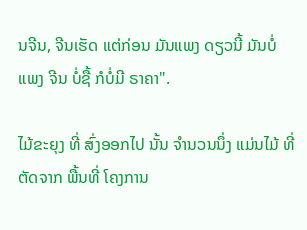ນຈີນ, ຈີນເຮັດ ແຕ່ກ່ອນ ມັນແພງ ດຽວນີ້ ມັນບໍ່ແພງ ຈີນ ບໍ່ຊື້ ກໍບໍ່ມີ ຣາຄາ".

ໄມ້ຂະຍຸງ ທີ່ ສົ່ງອອກໄປ ນັ້ນ ຈຳນວນນຶ່ງ ແມ່ນໄມ້ ທີ່ຕັດຈາກ ພື້ນທີ່ ໂຄງການ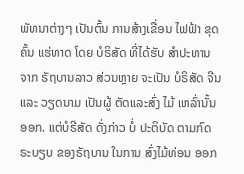ພັທນາຕ່າງໆ ເປັນຕົ້ນ ການສ້າງເຂື່ອນ ໄຟຟ້າ ຂຸດຄົ້ນ ແຮ່ທາດ ໂດຍ ບໍຣິສັດ ທີ່ໄດ້ຮັບ ສຳປະທານ ຈາກ ຣັຖບານລາວ ສ່ວນຫຼາຍ ຈະເປັນ ບໍຣິສັດ ຈີນ ແລະ ວຽດນາມ ເປັນຜູ້ ຕັດແລະສົ່ງ ໄມ້ ເຫລົ່ານັ້ນອອກ. ແຕ່ບໍຣີສັດ ດັ່ງກ່າວ ບໍ່ ປະຕິບັດ ຕາມກົດ ຣະບຽບ ຂອງຣັຖບານ ໃນການ ສົ່ງໄມ້ທ່ອນ ອອກ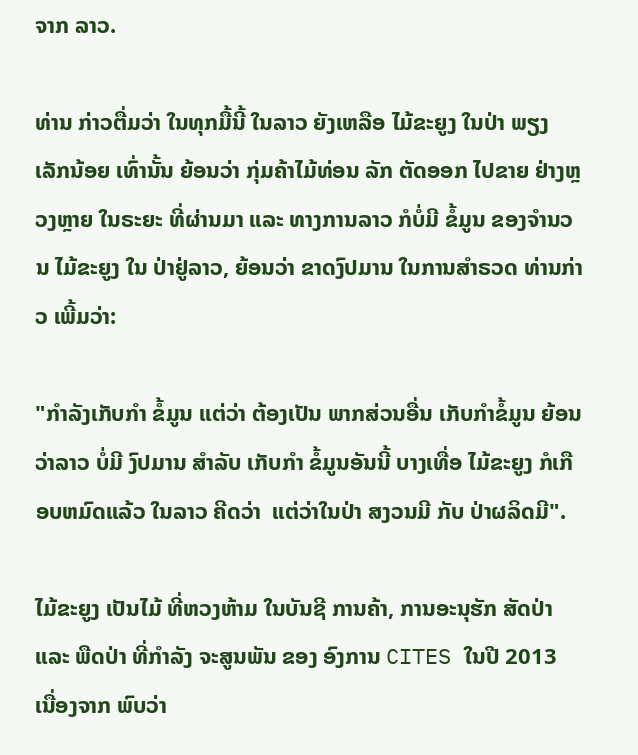ຈາກ ລາວ.

ທ່ານ ກ່າວຕື່ມວ່າ ໃນທຸກມື້ນີ້ ໃນລາວ ຍັງເຫລືອ ໄມ້ຂະຍູງ ໃນປ່າ ພຽງເລັກນ້ອຍ ເທົ່ານັ້ນ ຍ້ອນວ່າ ກຸ່ມຄ້າໄມ້ທ່ອນ ລັກ ຕັດອອກ ໄປຂາຍ ຢ່າງຫຼວງຫຼາຍ ໃນຣະຍະ ທີ່ຜ່ານມາ ແລະ ທາງການລາວ ກໍບໍ່ມີ ຂໍ້ມູນ ຂອງຈຳນວນ ໄມ້ຂະຍູງ ໃນ ປ່າຢູ່ລາວ, ຍ້ອນວ່າ ຂາດງົປມານ ໃນການສຳຣວດ ທ່ານກ່າວ ເພີ້ມວ່າ:

"ກຳລັງເກັບກຳ ຂໍ້ມູນ ແຕ່ວ່າ ຕ້ອງເປັນ ພາກສ່ວນອື່ນ ເກັບກຳຂໍ້ມູນ ຍ້ອນວ່າລາວ ບໍ່ມີ ງົປມານ ສຳລັບ ເກັບກຳ ຂໍ້ມູນອັນນີ້ ບາງເທື່ອ ໄມ້ຂະຍູງ ກໍເກືອບຫມົດແລ້ວ ໃນລາວ ຄີດວ່າ  ແຕ່ວ່າໃນປ່າ ສງວນມີ ກັບ ປ່າຜລິດມີ".

ໄມ້ຂະຍູງ ເປັນໄມ້ ທີ່ຫວງຫ້າມ ໃນບັນຊີ ການຄ້າ, ການອະນຸຮັກ ສັດປ່າ ແລະ ພືດປ່າ ທີ່ກຳລັງ ຈະສູນພັນ ຂອງ ອົງການ CITES ໃນປີ 2013 ເນື່ອງຈາກ ພົບວ່າ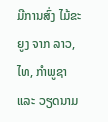ມີການສົ່ງ ໄມ້ຂະຍູງ ຈາກ ລາວ,ໄທ, ກຳພູຊາ ແລະ ວຽດນາມ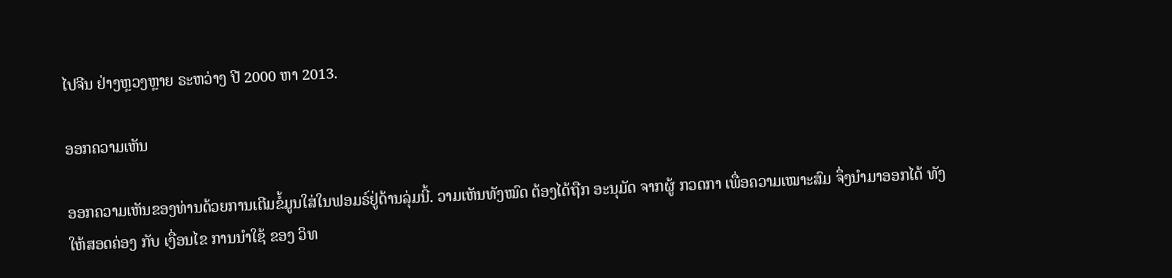ໄປຈີນ ຢ່າງຫຼວງຫຼາຍ ຣະຫວ່າງ ປີ 2000 ຫາ 2013.

ອອກຄວາມເຫັນ

ອອກຄວາມເຫັນຂອງທ່ານດ້ວຍການເຕີມຂໍ້ມູນໃສ່ໃນຟອມຣ໌ຢູ່ດ້ານລຸ່ມນີ້. ວາມເຫັນທັງໝົດ ຕ້ອງໄດ້ຖືກ ອະນຸມັດ ຈາກຜູ້ ກວດກາ ເພື່ອຄວາມເໝາະສົມ ຈຶ່ງນໍາມາອອກໄດ້ ທັງໃຫ້ສອດຄ່ອງ ກັບ ເງື່ອນໄຂ ການນຳໃຊ້ ຂອງ ວິທ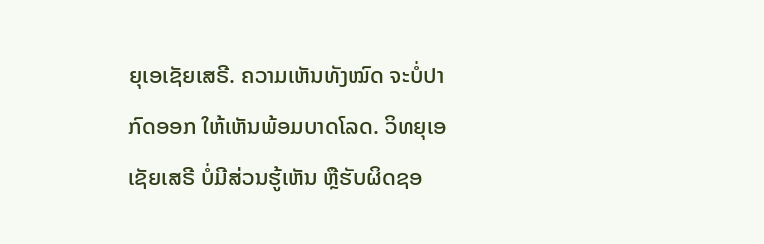ຍຸເອເຊັຍເສຣີ. ຄວາມເຫັນທັງໝົດ ຈະບໍ່ປາກົດອອກ ໃຫ້ເຫັນພ້ອມບາດໂລດ. ວິທຍຸເອເຊັຍເສຣີ ບໍ່ມີສ່ວນຮູ້ເຫັນ ຫຼືຮັບຜິດຊອ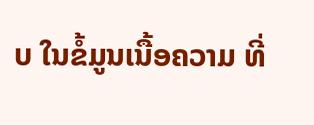ບ ໃນຂໍ້ມູນເນື້ອຄວາມ ທີ່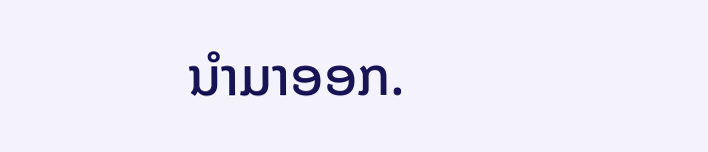ນໍາມາອອກ.